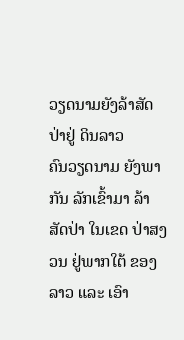ວຽດນາມຍັງລ້າສັດປ່າຢູ່ ດິນລາວ
ຄົນວຽດນາມ ຍັງພາກັນ ລັກເຂົ້າມາ ລ້າ ສັດປ່າ ໃນເຂດ ປ່າສງວນ ຢູ່ພາກໃຕ້ ຂອງລາວ ແລະ ເອົາ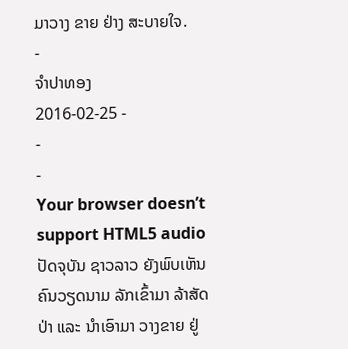ມາວາງ ຂາຍ ຢ່າງ ສະບາຍໃຈ.
-
ຈໍາປາທອງ
2016-02-25 -
-
-
Your browser doesn’t support HTML5 audio
ປັດຈຸບັນ ຊາວລາວ ຍັງພົບເຫັນ ຄົນວຽດນາມ ລັກເຂົ້າມາ ລ້າສັດປ່າ ແລະ ນໍາເອົາມາ ວາງຂາຍ ຢູ່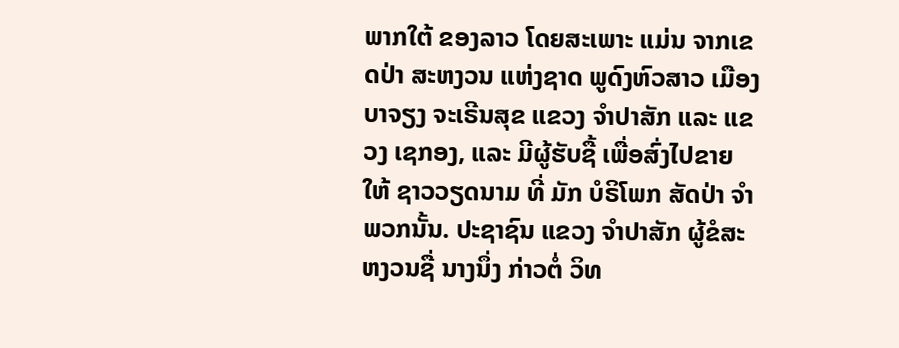ພາກໃຕ້ ຂອງລາວ ໂດຍສະເພາະ ແມ່ນ ຈາກເຂດປ່າ ສະຫງວນ ແຫ່ງຊາດ ພູດົງຫົວສາວ ເມືອງບາຈຽງ ຈະເຣີນສຸຂ ແຂວງ ຈຳປາສັກ ແລະ ແຂວງ ເຊກອງ, ແລະ ມີຜູ້ຮັບຊື້ ເພື່ອສົ່ງໄປຂາຍ ໃຫ້ ຊາວວຽດນາມ ທີ່ ມັກ ບໍຣິໂພກ ສັດປ່າ ຈໍາພວກນັ້ນ. ປະຊາຊົນ ແຂວງ ຈຳປາສັກ ຜູ້ຂໍສະຫງວນຊື່ ນາງນຶ່ງ ກ່າວຕໍ່ ວິທ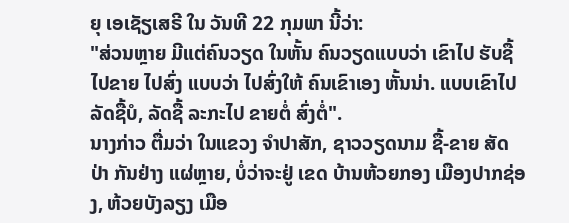ຍຸ ເອເຊັຽເສຣີ ໃນ ວັນທີ 22 ກຸມພາ ນີ້ວ່າ:
"ສ່ວນຫຼາຍ ມີແຕ່ຄົນວຽດ ໃນຫັ້ນ ຄົນວຽດແບບວ່າ ເຂົາໄປ ຮັບຊື້ ໄປຂາຍ ໄປສົ່ງ ແບບວ່າ ໄປສົ່ງໃຫ້ ຄົນເຂົາເອງ ຫັ້ນນ່າ. ແບບເຂົາໄປ ລັດຊື້ບໍ, ລັດຊື້ ລະກະໄປ ຂາຍຕໍ່ ສົ່ງຕໍ່".
ນາງກ່າວ ຕື່ມວ່າ ໃນແຂວງ ຈຳປາສັກ, ຊາວວຽດນາມ ຊື້-ຂາຍ ສັດປ່າ ກັນຢ່າງ ແຜ່ຫຼາຍ, ບໍ່ວ່າຈະຢູ່ ເຂດ ບ້ານຫ້ວຍກອງ ເມືອງປາກຊ່ອງ, ຫ້ວຍບັງລຽງ ເມືອ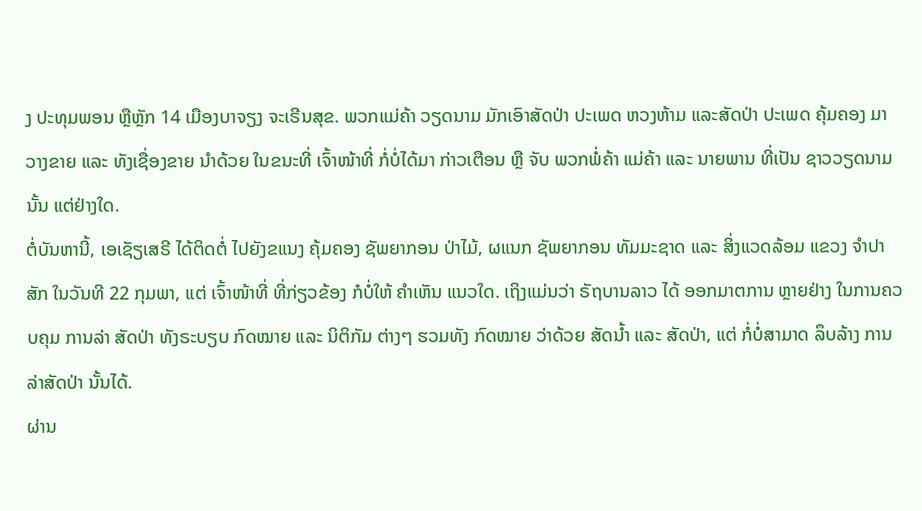ງ ປະທຸມພອນ ຫຼືຫຼັກ 14 ເມືອງບາຈຽງ ຈະເຣີນສຸຂ. ພວກແມ່ຄ້າ ວຽດນາມ ມັກເອົາສັດປ່າ ປະເພດ ຫວງຫ້າມ ແລະສັດປ່າ ປະເພດ ຄຸ້ມຄອງ ມາວາງຂາຍ ແລະ ທັງເຊື່ອງຂາຍ ນໍາດ້ວຍ ໃນຂນະທີ່ ເຈົ້າໜ້າທີ່ ກໍ່ບໍ່ໄດ້ມາ ກ່າວເຕືອນ ຫຼື ຈັບ ພວກພໍ່ຄ້າ ແມ່ຄ້າ ແລະ ນາຍພານ ທີ່ເປັນ ຊາວວຽດນາມ ນັ້ນ ແຕ່ຢ່າງໃດ.
ຕໍ່ບັນຫານີ້, ເອເຊັຽເສຣີ ໄດ້ຕິດຕໍ່ ໄປຍັງຂແນງ ຄຸ້ມຄອງ ຊັພຍາກອນ ປ່າໄມ້, ຜແນກ ຊັພຍາກອນ ທັມມະຊາດ ແລະ ສິ່ງແວດລ້ອມ ແຂວງ ຈຳປາສັກ ໃນວັນທີ 22 ກຸມພາ, ແຕ່ ເຈົ້າໜ້າທີ່ ທີ່ກ່ຽວຂ້ອງ ກໍບໍ່ໃຫ້ ຄຳເຫັນ ແນວໃດ. ເຖິງແມ່ນວ່າ ຣັຖບານລາວ ໄດ້ ອອກມາຕການ ຫຼາຍຢ່າງ ໃນການຄວບຄຸມ ການລ່າ ສັດປ່າ ທັງຣະບຽບ ກົດໝາຍ ແລະ ນິຕິກັມ ຕ່າງໆ ຮວມທັງ ກົດໝາຍ ວ່າດ້ວຍ ສັດນ້ຳ ແລະ ສັດປ່າ, ແຕ່ ກໍ່ບໍ່ສາມາດ ລຶບລ້າງ ການລ່າສັດປ່າ ນັ້ນໄດ້.
ຜ່ານ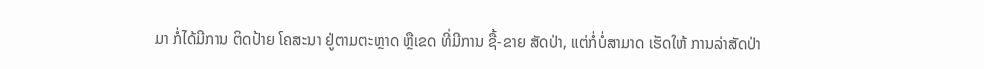ມາ ກໍ່ໄດ້ມີການ ຕິດປ້າຍ ໂຄສະນາ ຢູ່ຕາມຕະຫຼາດ ຫຼືເຂດ ທີ່ມີການ ຊື້-ຂາຍ ສັດປ່າ, ແຕ່ກໍ່ບໍ່ສາມາດ ເຮັດໃຫ້ ການລ່າສັດປ່າ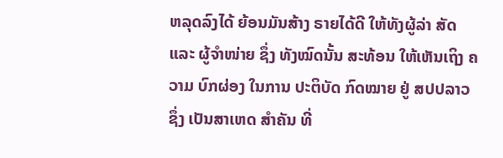ຫລຸດລົງໄດ້ ຍ້ອນມັນສ້າງ ຣາຍໄດ້ດີ ໃຫ້ທັງຜູ້ລ່າ ສັດ ແລະ ຜູ້ຈຳໜ່າຍ ຊຶ່ງ ທັງໝົດນັ້ນ ສະທ້ອນ ໃຫ້ເຫັນເຖິງ ຄວາມ ບົກຜ່ອງ ໃນການ ປະຕິບັດ ກົດໝາຍ ຢູ່ ສປປລາວ ຊຶ່ງ ເປັນສາເຫດ ສໍາຄັນ ທີ່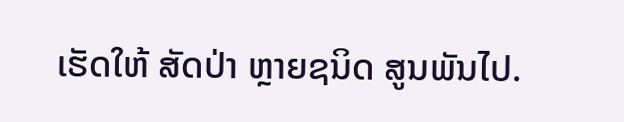ເຮັດໃຫ້ ສັດປ່າ ຫຼາຍຊນິດ ສູນພັນໄປ.